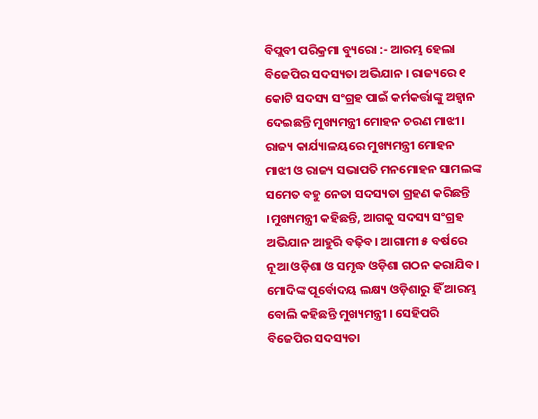ବିପ୍ଲବୀ ପରିକ୍ରମା ବ୍ୟୁରୋ :- ଆରମ୍ଭ ହେଲା ବିଜେପିର ସଦସ୍ୟତା ଅଭିଯାନ । ରାଜ୍ୟରେ ୧ କୋଟି ସଦସ୍ୟ ସଂଗ୍ରହ ପାଇଁ କର୍ମକର୍ତ୍ତାଙ୍କୁ ଅହ୍ବାନ ଦେଇଛନ୍ତି ମୁଖ୍ୟମନ୍ତ୍ରୀ ମୋହନ ଚରଣ ମାଝୀ। ରାଜ୍ୟ କାର୍ଯ୍ୟାଳୟରେ ମୁଖ୍ୟମନ୍ତ୍ରୀ ମୋହନ ମାଝୀ ଓ ରାଜ୍ୟ ସଭାପତି ମନମୋହନ ସାମଲଙ୍କ ସମେତ ବହୁ ନେତା ସଦସ୍ୟତା ଗ୍ରହଣ କରିଛନ୍ତି ।ମୁଖ୍ୟମନ୍ତ୍ରୀ କହିଛନ୍ତି, ଆଗକୁ ସଦସ୍ୟ ସଂଗ୍ରହ ଅଭିଯାନ ଆହୁରି ବଢ଼ିବ। ଆଗାମୀ ୫ ବର୍ଷରେ ନୂଆ ଓଡ଼ିଶା ଓ ସମୃଦ୍ଧ ଓଡ଼ିଶା ଗଠନ କରାଯିବ। ମୋଦିଙ୍କ ପୂର୍ବୋଦୟ ଲକ୍ଷ୍ୟ ଓଡ଼ିଶାରୁ ହିଁ ଆରମ୍ଭ ବୋଲି କହିଛନ୍ତି ମୁଖ୍ୟମନ୍ତ୍ରୀ । ସେହିପରି ବିଜେପିର ସଦସ୍ୟତା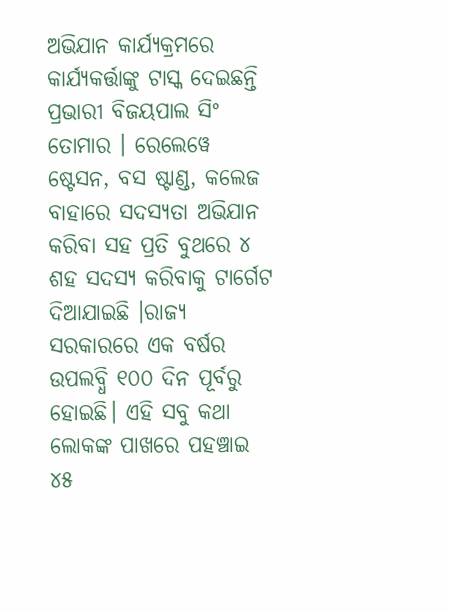ଅଭିଯାନ କାର୍ଯ୍ୟକ୍ରମରେ କାର୍ଯ୍ୟକର୍ତ୍ତାଙ୍କୁ ଟାସ୍କ ଦେଇଛନ୍ତି ପ୍ରଭାରୀ ବିଜୟପାଲ ସିଂ ତୋମାର । ରେଲେୱେ ଷ୍ଟେସନ, ବସ ଷ୍ଟାଣ୍ଡ, କଲେଜ ବାହାରେ ସଦସ୍ୟତା ଅଭିଯାନ କରିବା ସହ ପ୍ରତି ବୁଥରେ ୪ ଶହ ସଦସ୍ୟ କରିବାକୁ ଟାର୍ଗେଟ ଦିଆଯାଇଛି ।ରାଜ୍ୟ ସରକାରରେ ଏକ ବର୍ଷର ଉପଲବ୍ଧି ୧୦୦ ଦିନ ପୂର୍ବରୁ ହୋଇଛି। ଏହି ସବୁ କଥା ଲୋକଙ୍କ ପାଖରେ ପହଞ୍ଚାଇ ୪୫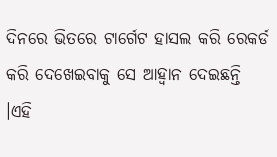ଦିନରେ ଭିତରେ ଟାର୍ଗେଟ ହାସଲ କରି ରେକର୍ଡ କରି ଦେଖେଇବାକୁ ସେ ଆହ୍ବାନ ଦେଇଛନ୍ତି ।ଏହି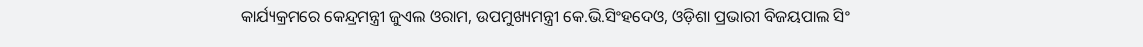କାର୍ଯ୍ୟକ୍ରମରେ କେନ୍ଦ୍ରମନ୍ତ୍ରୀ ଜୁଏଲ ଓରାମ, ଉପମୁଖ୍ୟମନ୍ତ୍ରୀ କେ.ଭି.ସିଂହଦେଓ, ଓଡ଼ିଶା ପ୍ରଭାରୀ ବିଜୟପାଲ ସିଂ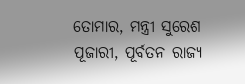ତୋମାର, ମନ୍ତ୍ରୀ ସୁରେଶ ପୂଜାରୀ, ପୂର୍ବତନ ରାଜ୍ୟ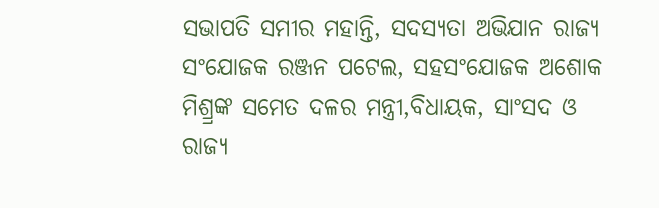ସଭାପତି ସମୀର ମହାନ୍ତି, ସଦସ୍ୟତା ଅଭିଯାନ ରାଜ୍ୟ ସଂଯୋଜକ ରଞ୍ଜନ ପଟେଲ, ସହସଂଯୋଜକ ଅଶୋକ ମିଶ୍ର୍ରଙ୍କ ସମେତ ଦଳର ମନ୍ତ୍ରୀ,ବିଧାୟକ, ସାଂସଦ ଓ ରାଜ୍ୟ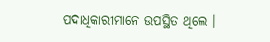ପଦାଧିକାରୀମାନେ ଉପସ୍ଥିତ ଥିଲେ ।